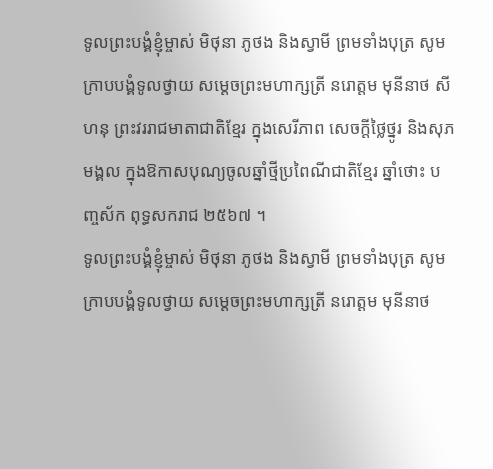ទូលព្រះបង្គំខ្ញុំម្ចាស់ មិថុនា ភូថង និងស្វាមី ព្រមទាំងបុត្រ សូមក្រាបបង្គំទូលថ្វាយ សម្តេចព្រះមហាក្សត្រី នរោត្តម មុនីនាថ សីហនុ ព្រះវររាជមាតាជាតិខ្មែរ ក្នុងសេរីភាព សេចក្ដីថ្លៃថ្នូរ និងសុភមង្គល ក្នុងឱកាសបុណ្យចូលឆ្នាំថ្មីប្រពៃណីជាតិខ្មែរ ឆ្នាំថោះ បញ្ចស័ក ពុទ្ធសករាជ ២៥៦៧ ។
ទូលព្រះបង្គំខ្ញុំម្ចាស់ មិថុនា ភូថង និងស្វាមី ព្រមទាំងបុត្រ សូមក្រាបបង្គំទូលថ្វាយ សម្តេចព្រះមហាក្សត្រី នរោត្តម មុនីនាថ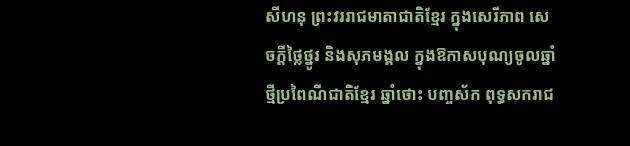សីហនុ ព្រះវររាជមាតាជាតិខ្មែរ ក្នុងសេរីភាព សេចក្ដីថ្លៃថ្នូរ និងសុភមង្គល ក្នុងឱកាសបុណ្យចូលឆ្នាំថ្មីប្រពៃណីជាតិខ្មែរ ឆ្នាំថោះ បញ្ចស័ក ពុទ្ធសករាជ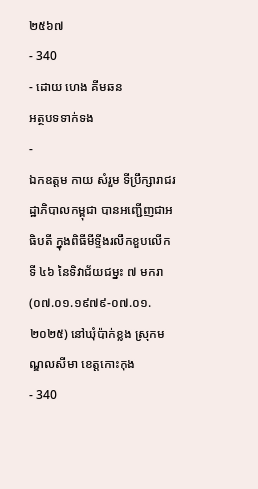២៥៦៧
- 340
- ដោយ ហេង គីមឆន
អត្ថបទទាក់ទង
-
ឯកឧត្តម កាយ សំរួម ទីប្រឹក្សារាជរដ្ឋាភិបាលកម្ពុជា បានអញ្ជើញជាអធិបតី ក្នុងពិធីមីទ្ទីងរលឹកខួបលើកទី ៤៦ នៃទិវាជ័យជម្នះ ៧ មករា (០៧.០១.១៩៧៩-០៧.០១.២០២៥) នៅឃុំប៉ាក់ខ្លង ស្រុកមណ្ឌលសីមា ខេត្តកោះកុង
- 340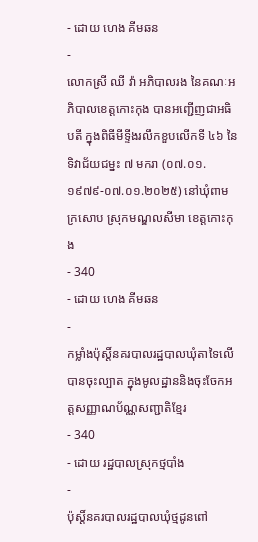- ដោយ ហេង គីមឆន
-
លោកស្រី ឈី វ៉ា អភិបាលរង នៃគណៈអភិបាលខេត្តកោះកុង បានអញ្ជើញជាអធិបតី ក្នុងពិធីមីទ្ទីងរលឹកខួបលើកទី ៤៦ នៃទិវាជ័យជម្នះ ៧ មករា (០៧.០១.១៩៧៩-០៧.០១.២០២៥) នៅឃុំពាមក្រសោប ស្រុកមណ្ឌលសីមា ខេត្តកោះកុង
- 340
- ដោយ ហេង គីមឆន
-
កម្លាំងប៉ុស្តិ៍នគរបាលរដ្ឋបាលឃុំតាទៃលើ បានចុះល្បាត ក្នុងមូលដ្ឋាននិងចុះចែកអត្តសញ្ញាណប័ណ្ណសញ្ជាតិខ្មែរ
- 340
- ដោយ រដ្ឋបាលស្រុកថ្មបាំង
-
ប៉ុស្តិ៍នគរបាលរដ្ឋបាលឃុំថ្មដូនពៅ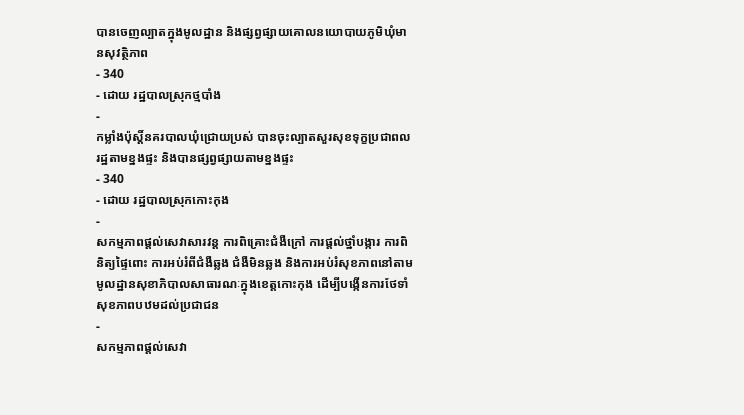បានចេញល្បាតក្នុងមូលដ្ឋាន និងផ្សព្វផ្សាយគោលនយោបាយភូមិឃុំមានសុវត្ថិភាព
- 340
- ដោយ រដ្ឋបាលស្រុកថ្មបាំង
-
កម្លាំងប៉ុស្តិ៍នគរបាលឃុំជ្រោយប្រស់ បានចុះល្បាតសួរសុខទុក្ខប្រជាពលរដ្ឋតាមខ្នងផ្ទះ និងបានផ្សព្វផ្សាយតាមខ្នងផ្ទះ
- 340
- ដោយ រដ្ឋបាលស្រុកកោះកុង
-
សកម្មភាពផ្ដល់សេវាសារវន្ត ការពិគ្រោះជំងឺក្រៅ ការផ្ដល់ថ្នាំបង្ការ ការពិនិត្យផ្ទៃពោះ ការអប់រំពីជំងឺឆ្លង ជំងឺមិនឆ្លង និងការអប់រំសុខភាពនៅតាមមូលដ្ឋានសុខាភិបាលសាធារណៈក្នុងខេត្តកោះកុង ដើម្បីបង្កើនការថែទាំសុខភាពបឋមដល់ប្រជាជន
-
សកម្មភាពផ្ដល់សេវា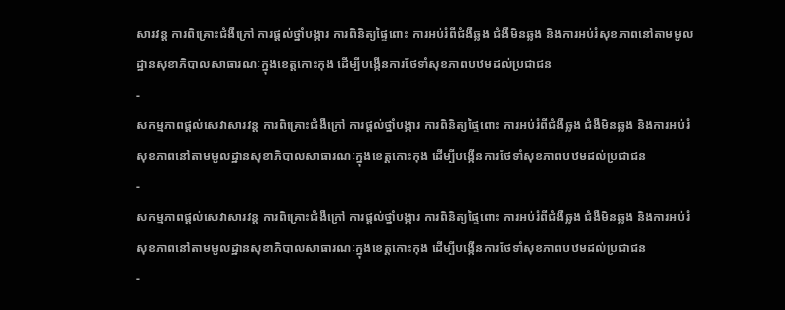សារវន្ត ការពិគ្រោះជំងឺក្រៅ ការផ្ដល់ថ្នាំបង្ការ ការពិនិត្យផ្ទៃពោះ ការអប់រំពីជំងឺឆ្លង ជំងឺមិនឆ្លង និងការអប់រំសុខភាពនៅតាមមូលដ្ឋានសុខាភិបាលសាធារណៈក្នុងខេត្តកោះកុង ដើម្បីបង្កើនការថែទាំសុខភាពបឋមដល់ប្រជាជន
-
សកម្មភាពផ្ដល់សេវាសារវន្ត ការពិគ្រោះជំងឺក្រៅ ការផ្ដល់ថ្នាំបង្ការ ការពិនិត្យផ្ទៃពោះ ការអប់រំពីជំងឺឆ្លង ជំងឺមិនឆ្លង និងការអប់រំសុខភាពនៅតាមមូលដ្ឋានសុខាភិបាលសាធារណៈក្នុងខេត្តកោះកុង ដើម្បីបង្កើនការថែទាំសុខភាពបឋមដល់ប្រជាជន
-
សកម្មភាពផ្ដល់សេវាសារវន្ត ការពិគ្រោះជំងឺក្រៅ ការផ្ដល់ថ្នាំបង្ការ ការពិនិត្យផ្ទៃពោះ ការអប់រំពីជំងឺឆ្លង ជំងឺមិនឆ្លង និងការអប់រំសុខភាពនៅតាមមូលដ្ឋានសុខាភិបាលសាធារណៈក្នុងខេត្តកោះកុង ដើម្បីបង្កើនការថែទាំសុខភាពបឋមដល់ប្រជាជន
-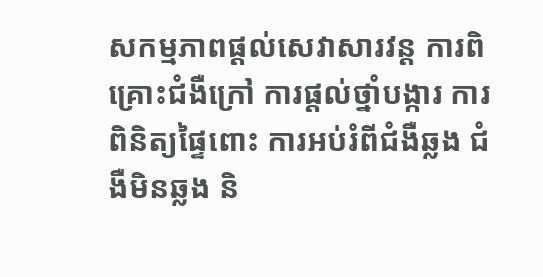សកម្មភាពផ្ដល់សេវាសារវន្ត ការពិគ្រោះជំងឺក្រៅ ការផ្ដល់ថ្នាំបង្ការ ការពិនិត្យផ្ទៃពោះ ការអប់រំពីជំងឺឆ្លង ជំងឺមិនឆ្លង និ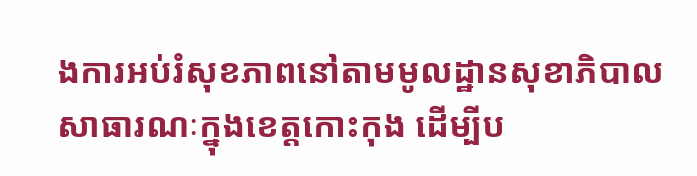ងការអប់រំសុខភាពនៅតាមមូលដ្ឋានសុខាភិបាលសាធារណៈក្នុងខេត្តកោះកុង ដើម្បីប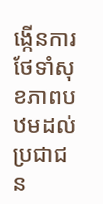ង្កើនការថែទាំសុខភាពបឋមដល់ប្រជាជន